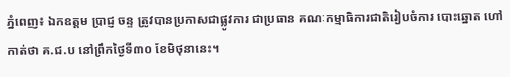ភ្នំពេញ៖ ឯកឧត្តម ប្រាជ្ញ ចន្ទ ត្រូវបានប្រកាសជាផ្លូវការ ជាប្រធាន គណៈកម្មាធិការជាតិរៀបចំការ បោះឆ្នោត ហៅកាត់ថា គ.ជ.ប នៅព្រឹកថ្ងៃទី៣០ ខែមិថុនានេះ។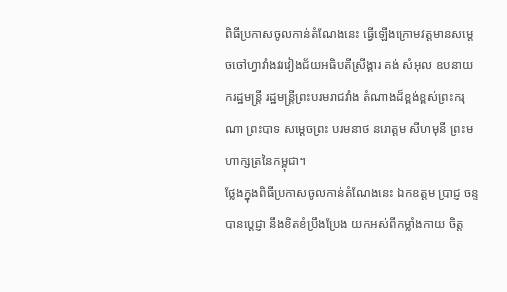ពិធីប្រកាសចូលកាន់តំណែងនេះ ធ្វើឡើងក្រោមវត្តមានសម្តេចចៅហ្វាវាំងវរវៀងជ័យអធិបតីស្រីង្គារ គង់ សំអុល ឧបនាយករដ្ឋមន្ត្រី រដ្ឋមន្ត្រីព្រះបរមរាជវាំង តំណាងដ៏ខ្ពង់ខ្ពស់ព្រះករុណា ព្រះបាទ សម្តេចព្រះ បរមនាថ នរោត្តម សីហមុនី ព្រះមហាក្សត្រនៃកម្ពុជា។
ថ្លែងក្នុងពិធីប្រកាសចូលកាន់តំណែងនេះ ឯកឧត្តម ប្រាជ្ញ ចន្ទ បានប្តេជ្ញា នឹងខិតខំប្រឹងប្រែង យកអស់ពីកម្លាំងកាយ ចិត្ត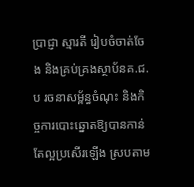ប្រាជ្ញា ស្មារតី រៀបចំចាត់ចែង និងគ្រប់គ្រងស្ថាប័នគ.ជ.ប រចនាសម្ព័ន្ធចំណុះ និងកិច្ចការបោះឆ្នោតឱ្យបានកាន់តែល្អប្រសើរឡើង ស្របតាម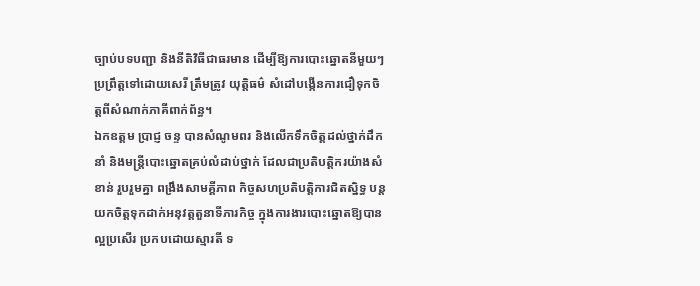ច្បាប់បទបញ្ជា និងនីតិវិធីជាធរមាន ដើម្បីឱ្យការបោះឆ្នោតនីមួយៗ ប្រព្រឹត្តទៅដោយសេរី ត្រឹមត្រូវ យុត្តិធម៌ សំដៅបង្កើនការជឿទុកចិត្តពីសំណាក់ភាគីពាក់ព័ន្ធ។
ឯកឧត្តម ប្រាជ្ញ ចន្ទ បានសំណូមពរ និងលើកទឹកចិត្តដល់ថ្នាក់ដឹកនាំ និងមន្ត្រីបោះឆ្នោតគ្រប់លំដាប់ថ្នាក់ ដែលជាប្រតិបត្តិករយ៉ាងសំខាន់ រួបរួមគ្នា ពង្រឹងសាមគ្គីភាព កិច្ចសហប្រតិបត្តិការជិតស្និទ្ធ បន្តយកចិត្តទុកដាក់អនុវត្តតួនាទីភារកិច្ច ក្នុងការងារបោះឆ្នោតឱ្យបានល្អប្រសើរ ប្រកបដោយស្មារតី ទ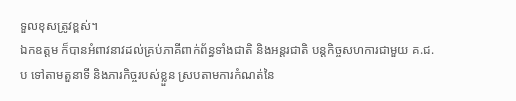ទួលខុសត្រូវខ្ពស់។
ឯកឧត្តម ក៏បានអំពាវនាវដល់គ្រប់ភាគីពាក់ព័ន្ធទាំងជាតិ និងអន្តរជាតិ បន្តកិច្ចសហការជាមួយ គ.ជ.ប ទៅតាមតួនាទី និងភារកិច្ចរបស់ខ្លួន ស្របតាមការកំណត់នៃ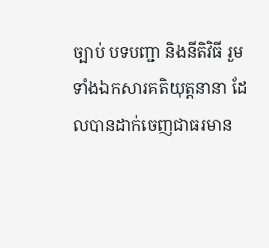ច្បាប់ បទបញ្ជា និងនីតិវិធី រួមទាំងឯកសារគតិយុត្តនានា ដែលបានដាក់ចេញជាធរមាន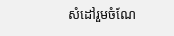សំដៅរួមចំណែ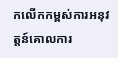កលើកកម្ពស់ការអនុវត្តន៍គោលការ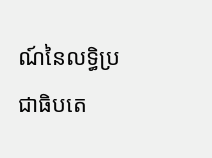ណ៍នៃលទ្ធិប្រជាធិបតេ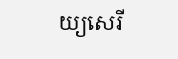យ្យសេរី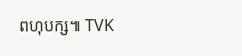ពហុបក្ស៕ TVK